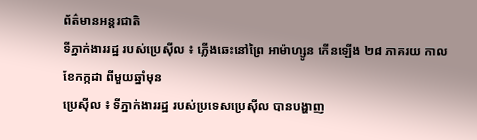ព័ត៌មានអន្តរជាតិ
ទីភ្នាក់ងាររដ្ឋ របស់ប្រេស៊ីល ៖ ភ្លើងឆេះនៅព្រៃ អាម៉ាហ្សូន កើនឡើង ២៨ ភាគរយ កាលខែកក្កដា ពីមួយឆ្នាំមុន
ប្រេស៊ីល ៖ ទីភ្នាក់ងាររដ្ឋ របស់ប្រទេសប្រេស៊ីល បានបង្ហាញ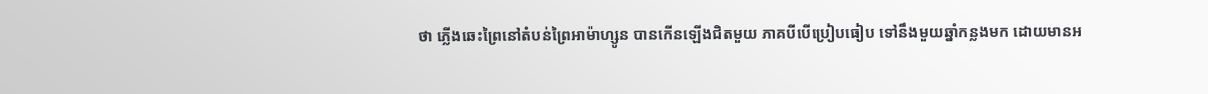ថា ភ្លើងឆេះព្រៃនៅតំបន់ព្រៃអាម៉ាហ្សូន បានកើនឡើងជិតមួយ ភាគបីបើប្រៀបធៀប ទៅនឹងមួយឆ្នាំកន្លងមក ដោយមានអ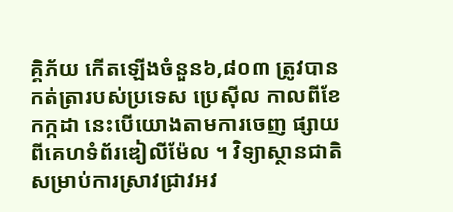គ្គិភ័យ កើតឡើងចំនួន៦,៨០៣ ត្រូវបានកត់ត្រារបស់ប្រទេស ប្រេស៊ីល កាលពីខែកក្កដា នេះបើយោងតាមការចេញ ផ្សាយពីគេហទំព័រឌៀលីម៉ែល ។ វិទ្យាស្ថានជាតិ សម្រាប់ការស្រាវជ្រាវអវ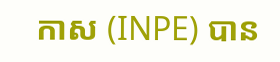កាស (INPE) បាន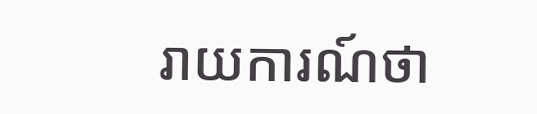រាយការណ៍ថា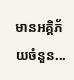មានអគ្គិភ័យចំនួន...